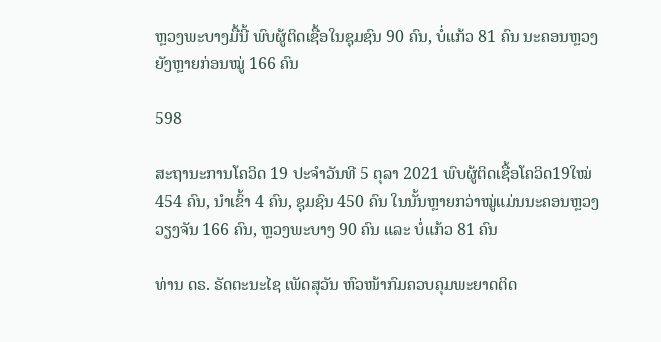ຫຼວງພະບາງມື້ນີ້ ພົບຜູ້ຕິດເຊື້ອໃນຊຸມຊົນ 90 ຄົນ, ບໍ່ແກ້ວ 81 ຄົນ ນະຄອນຫຼວງຍັງຫຼາຍກ່ອນໝູ່ 166 ຄົນ

598

ສະຖານະການໂຄວິດ 19 ປະຈໍາວັນທີ 5 ຕຸລາ 2021 ພົບຜູ້ຕິດເຊື້ອໂຄວິດ19ໃໝ່ 454 ຄົນ, ນໍາເຂົ້າ 4 ຄົນ, ຊຸມຊົນ 450 ຄົນ ໃນນັ້ນຫຼາຍກວ່າໝູ່ແມ່ນນະຄອນຫຼວງວຽງຈັນ 166 ຄົນ, ຫຼວງພະບາງ 90 ຄົນ ແລະ ບໍ່ແກ້ວ 81 ຄົນ

ທ່ານ ດຣ. ຣັດຕະນະໄຊ ເພັດສຸວັນ ຫົວໜ້າກົມຄວບຄຸມພະຍາດຕິດ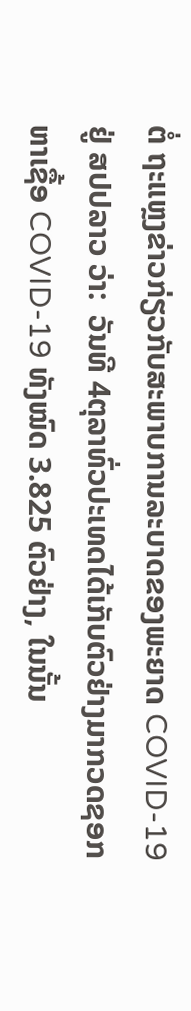ຕໍ່ ຖະແຫຼງຂ່າວກ່ຽວກັບສະພາບການລະບາດຂອງພະຍາດ COVID-19 ຢູ່ ສປປລາວ ວ່າ:  ວັນທີ 4ຕຸລາທົ່ວປະເທດໄດ້ເກັບຕົວຢ່າງມາກວດຊອກຫາເຊື້ອ COVID-19 ທັງໝົດ 3.825 ຕົວຢ່າງ, ໃນນັ້ນ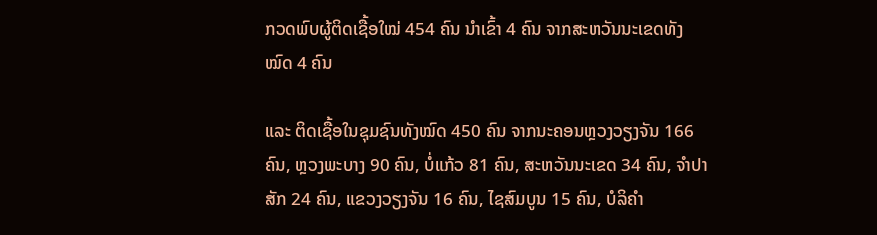ກວດພົບຜູ້ຕິດເຊື້ອໃໝ່ 454 ຄົນ ນໍາເຂົ້າ 4 ຄົນ ຈາກສະຫວັນນະເຂດທັງໝົດ 4 ຄົນ

ແລະ ຕິດເຊື້ອໃນຊຸມຊົນທັງໝົດ 450 ຄົນ ຈາກນະຄອນຫຼວງວຽງຈັນ 166 ຄົນ, ຫຼວງພະບາງ 90 ຄົນ, ບໍ່ແກ້ວ 81 ຄົນ, ສະຫວັນນະເຂດ 34 ຄົນ, ຈໍາປາສັກ 24 ຄົນ, ແຂວງວຽງຈັນ 16 ຄົນ, ໄຊສົມບູນ 15 ຄົນ, ບໍລິຄໍາ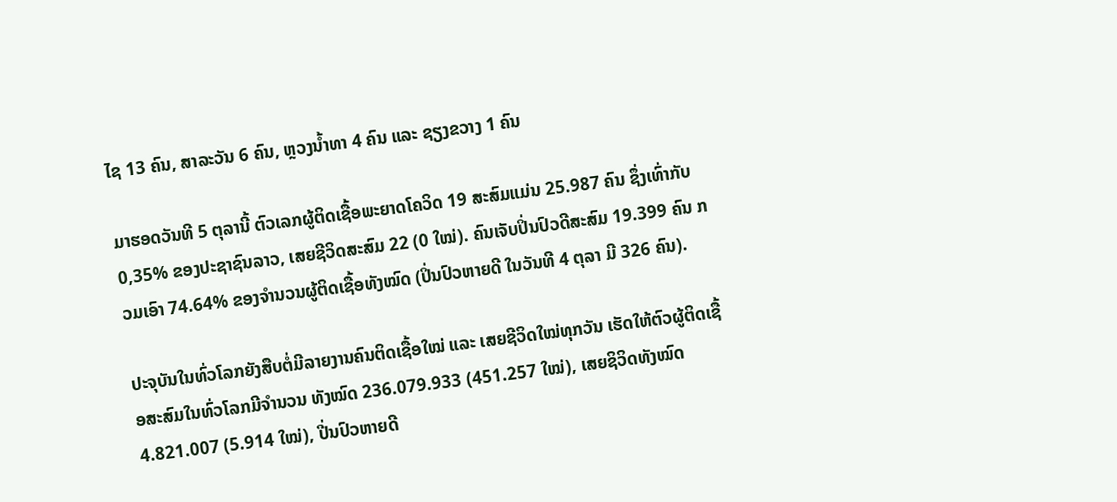ໄຊ 13 ຄົນ, ສາລະວັນ 6 ຄົນ, ຫຼວງນໍ້າທາ 4 ຄົນ ແລະ ຊຽງຂວາງ 1 ຄົນ

ມາຮອດວັນທີ 5 ຕຸລານີ້ ຕົວເລກຜູ້ຕິດເຊື້ອພະຍາດໂຄວິດ 19 ສະສົມແມ່ນ 25.987 ຄົນ ຊຶ່ງເທົ່າກັບ 0,35% ຂອງປະຊາຊົນລາວ, ເສຍຊີວິດສະສົມ 22 (0 ໃໝ່). ຄົນເຈັບປິ່ນປົວດີສະສົມ 19.399 ຄົນ ກວມເອົາ 74.64% ຂອງຈຳນວນຜູ້ຕິດເຊື້ອທັງໝົດ (ປິ່ນປົວຫາຍດີ ໃນວັນທີ 4 ຕຸລາ ມີ 326 ຄົນ).

ປະຈຸບັນໃນທົ່ວໂລກຍັງສືບຕໍ່ມີລາຍງານຄົນຕິດເຊື້ອໃໝ່ ແລະ ເສຍຊີວິດໃໝ່ທຸກວັນ ເຮັດໃຫ້ຕົວຜູ້ຕິດເຊື້ອສະສົມໃນທົ່ວໂລກມີຈໍານວນ ທັງໝົດ 236.079.933 (451.257 ໃໝ່), ເສຍຊິວິດທັງໝົດ 4.821.007 (5.914 ໃໝ່), ປີ່ນປົວຫາຍດີ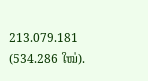213.079.181 (534.286 ໃໝ່).